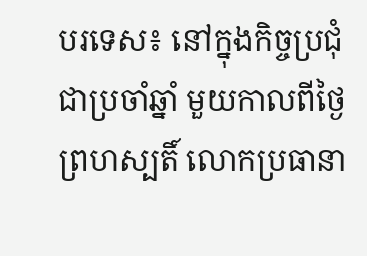បរទេស៖ នៅក្នុងកិច្ចប្រជុំជាប្រចាំឆ្នាំ មួយកាលពីថ្ងៃព្រហស្បតិ៍ លោកប្រធានា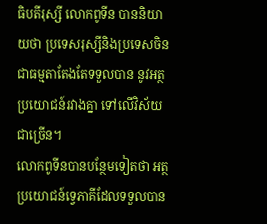ធិបតីរុស្សី លោកពូទីន បាននិយាយថា ប្រទេសរុស្សីនិងប្រទេសចិន ជាធម្មតាតែងតែទទួលបាន នូវអត្ថប្រយោជន៍រវាងគ្នា ទៅលើវិស័យជាច្រើន។
លោកពូទីនបានបន្ថែមទៀតថា អត្ថប្រយោជន៍ទ្វេភាគីដែលទទួលបាន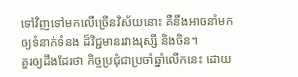ទៅវិញទៅមកលើច្រើនវិស័យនោះ គឺនឹងអាចនាំមកឲ្យទំនាក់ទំនង ដ៏វិជ្ជមានរវាងរុស្សី និងចិន។
គួរឲ្យដឹងដែរថា កិច្ចប្រជុំជាប្រចាំឆ្នាំលើកនេះ ដោយ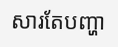សារតែបញ្ហា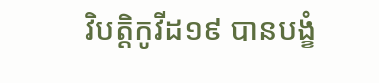វិបត្តិកូវីដ១៩ បានបង្ខំ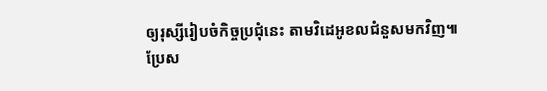ឲ្យរុស្សីរៀបចំកិច្ចប្រជុំនេះ តាមវិដេអូខលជំនួសមកវិញ៕
ប្រែស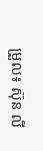ម្រួល៖ ស៊ុន លី